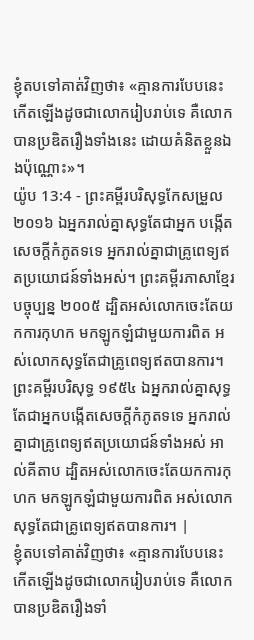ខ្ញុំតបទៅគាត់វិញថា៖ «គ្មានការបែបនេះកើតឡើងដូចជាលោករៀបរាប់ទេ គឺលោកបានប្រឌិតរឿងទាំងនេះ ដោយគំនិតខ្លួនឯងប៉ុណ្ណោះ»។
យ៉ូប 13:4 - ព្រះគម្ពីរបរិសុទ្ធកែសម្រួល ២០១៦ ឯអ្នករាល់គ្នាសុទ្ធតែជាអ្នក បង្កើតសេចក្ដីកំភូតទទេ អ្នករាល់គ្នាជាគ្រូពេទ្យឥតប្រយោជន៍ទាំងអស់។ ព្រះគម្ពីរភាសាខ្មែរបច្ចុប្បន្ន ២០០៥ ដ្បិតអស់លោកចេះតែយកការកុហក មកឡូកឡំជាមួយការពិត អស់លោកសុទ្ធតែជាគ្រូពេទ្យឥតបានការ។ ព្រះគម្ពីរបរិសុទ្ធ ១៩៥៤ ឯអ្នករាល់គ្នាសុទ្ធតែជាអ្នកបង្កើតសេចក្ដីកំភូតទទេ អ្នករាល់គ្នាជាគ្រូពេទ្យឥតប្រយោជន៍ទាំងអស់ អាល់គីតាប ដ្បិតអស់លោកចេះតែយកការកុហក មកឡូកឡំជាមួយការពិត អស់លោកសុទ្ធតែជាគ្រូពេទ្យឥតបានការ។ |
ខ្ញុំតបទៅគាត់វិញថា៖ «គ្មានការបែបនេះកើតឡើងដូចជាលោករៀបរាប់ទេ គឺលោកបានប្រឌិតរឿងទាំ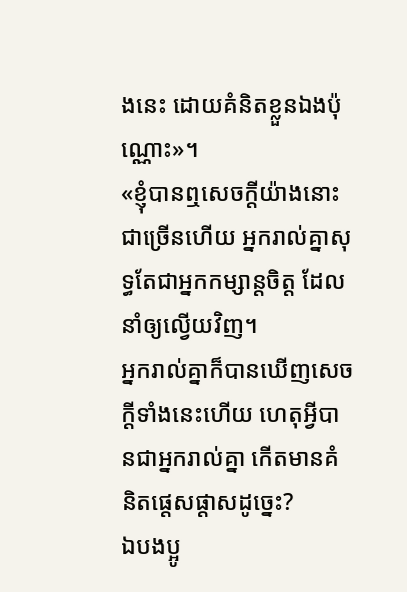ងនេះ ដោយគំនិតខ្លួនឯងប៉ុណ្ណោះ»។
«ខ្ញុំបានឮសេចក្ដីយ៉ាងនោះជាច្រើនហើយ អ្នករាល់គ្នាសុទ្ធតែជាអ្នកកម្សាន្តចិត្ត ដែលនាំឲ្យល្វើយវិញ។
អ្នករាល់គ្នាក៏បានឃើញសេចក្ដីទាំងនេះហើយ ហេតុអ្វីបានជាអ្នករាល់គ្នា កើតមានគំនិតផ្តេសផ្តាសដូច្នេះ?
ឯបងប្អូ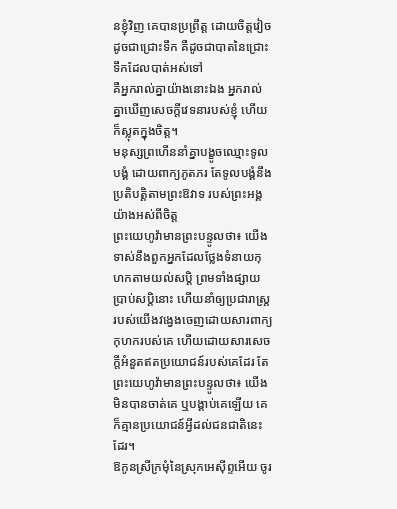នខ្ញុំវិញ គេបានប្រព្រឹត្ត ដោយចិត្តវៀចដូចជាជ្រោះទឹក គឺដូចជាបាតនៃជ្រោះទឹកដែលបាត់អស់ទៅ
គឺអ្នករាល់គ្នាយ៉ាងនោះឯង អ្នករាល់គ្នាឃើញសេចក្ដីវេទនារបស់ខ្ញុំ ហើយក៏ស្លុតក្នុងចិត្ត។
មនុស្សព្រហើននាំគ្នាបង្ខូចឈ្មោះទូលបង្គំ ដោយពាក្យភូតភរ តែទូលបង្គំនឹងប្រតិបត្តិតាមព្រះឱវាទ របស់ព្រះអង្គយ៉ាងអស់ពីចិត្ត
ព្រះយេហូវ៉ាមានព្រះបន្ទូលថា៖ យើងទាស់នឹងពួកអ្នកដែលថ្លែងទំនាយកុហកតាមយល់សប្តិ ព្រមទាំងផ្សាយប្រាប់សប្តិនោះ ហើយនាំឲ្យប្រជារាស្ត្ររបស់យើងវង្វេងចេញដោយសារពាក្យកុហករបស់គេ ហើយដោយសារសេចក្ដីអំនួតឥតប្រយោជន៍របស់គេដែរ តែព្រះយេហូវ៉ាមានព្រះបន្ទូលថា៖ យើងមិនបានចាត់គេ ឬបង្គាប់គេឡើយ គេក៏គ្មានប្រយោជន៍អ្វីដល់ជនជាតិនេះដែរ។
ឱកូនស្រីក្រមុំនៃស្រុកអេស៊ីព្ទអើយ ចូរ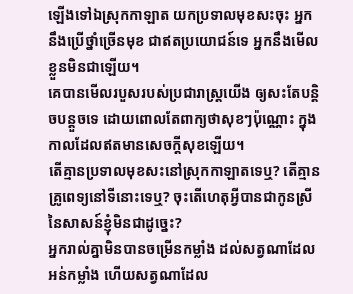ឡើងទៅឯស្រុកកាឡាត យកប្រទាលមុខសះចុះ អ្នកនឹងប្រើថ្នាំច្រើនមុខ ជាឥតប្រយោជន៍ទេ អ្នកនឹងមើលខ្លួនមិនជាឡើយ។
គេបានមើលរបួសរបស់ប្រជារាស្ត្រយើង ឲ្យសះតែបន្តិចបន្តួចទេ ដោយពោលតែពាក្យថាសុខៗប៉ុណ្ណោះ ក្នុងកាលដែលឥតមានសេចក្ដីសុខឡើយ។
តើគ្មានប្រទាលមុខសះនៅស្រុកកាឡាតទេឬ? តើគ្មានគ្រូពេទ្យនៅទីនោះទេឬ? ចុះតើហេតុអ្វីបានជាកូនស្រីនៃសាសន៍ខ្ញុំមិនជាដូច្នេះ?
អ្នករាល់គ្នាមិនបានចម្រើនកម្លាំង ដល់សត្វណាដែលអន់កម្លាំង ហើយសត្វណាដែល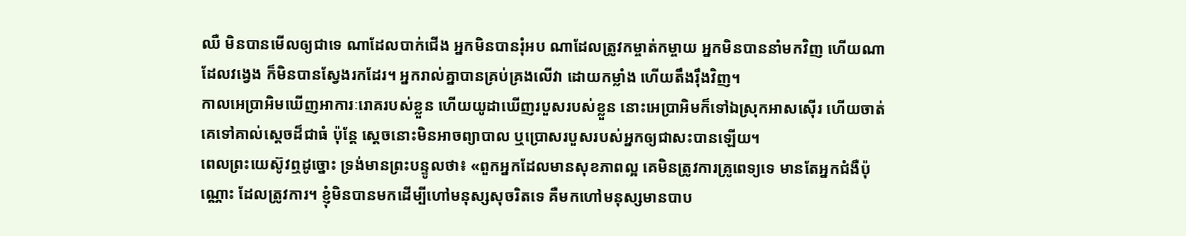ឈឺ មិនបានមើលឲ្យជាទេ ណាដែលបាក់ជើង អ្នកមិនបានរុំអប ណាដែលត្រូវកម្ចាត់កម្ចាយ អ្នកមិនបាននាំមកវិញ ហើយណាដែលវង្វេង ក៏មិនបានស្វែងរកដែរ។ អ្នករាល់គ្នាបានគ្រប់គ្រងលើវា ដោយកម្លាំង ហើយតឹងរ៉ឹងវិញ។
កាលអេប្រាអិមឃើញអាការៈរោគរបស់ខ្លួន ហើយយូដាឃើញរបួសរបស់ខ្លួន នោះអេប្រាអិមក៏ទៅឯស្រុកអាសស៊ើរ ហើយចាត់គេទៅគាល់ស្ដេចដ៏ជាធំ ប៉ុន្ដែ ស្ដេចនោះមិនអាចព្យាបាល ឬប្រោសរបួសរបស់អ្នកឲ្យជាសះបានឡើយ។
ពេលព្រះយេស៊ូវឮដូច្នោះ ទ្រង់មានព្រះបន្ទូលថា៖ «ពួកអ្នកដែលមានសុខភាពល្អ គេមិនត្រូវការគ្រូពេទ្យទេ មានតែអ្នកជំងឺប៉ុណ្ណោះ ដែលត្រូវការ។ ខ្ញុំមិនបានមកដើម្បីហៅមនុស្សសុចរិតទេ គឺមកហៅមនុស្សមានបាប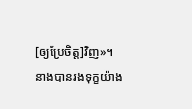[ឲ្យប្រែចិត្ត]វិញ»។
នាងបានរងទុក្ខយ៉ាង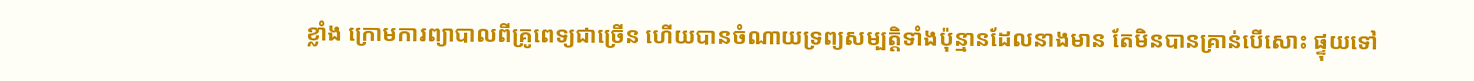ខ្លាំង ក្រោមការព្យាបាលពីគ្រូពេទ្យជាច្រើន ហើយបានចំណាយទ្រព្យសម្បត្តិទាំងប៉ុន្មានដែលនាងមាន តែមិនបានគ្រាន់បើសោះ ផ្ទុយទៅ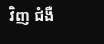វិញ ជំងឺ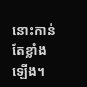នោះកាន់តែខ្លាំងឡើង។